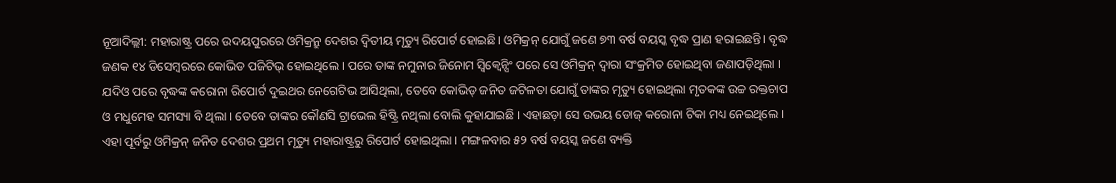ନୂଆଦିଲ୍ଲୀ: ମହାରାଷ୍ଟ୍ର ପରେ ଉଦୟପୁରରେ ଓମିକ୍ରନ୍ରୁ ଦେଶର ଦ୍ୱିତୀୟ ମୃତ୍ୟୁ ରିପୋର୍ଟ ହୋଇଛି। ଓମିକ୍ରନ୍ ଯୋଗୁଁ ଜଣେ ୭୩ ବର୍ଷ ବୟସ୍କ ବୃଦ୍ଧ ପ୍ରାଣ ହରାଇଛନ୍ତି। ବୃଦ୍ଧ ଜଣକ ୧୪ ଡିସେମ୍ବରରେ କୋଭିଡ ପଜିଟିଭ୍ ହୋଇଥିଲେ । ପରେ ତାଙ୍କ ନମୁନାର ଜିନୋମ ସ୍ବିକ୍ବେନ୍ସିଂ ପରେ ସେ ଓମିକ୍ରନ୍ ଦ୍ବାରା ସଂକ୍ରମିତ ହୋଇଥିବା ଜଣାପଡ଼ିଥିଲା । ଯଦିଓ ପରେ ବୃଦ୍ଧଙ୍କ କରୋନା ରିପୋର୍ଟ ଦୁଇଥର ନେଗେଟିଭ ଆସିଥିଲା, ତେବେ କୋଭିଡ୍ ଜନିତ ଜଟିଳତା ଯୋଗୁଁ ତାଙ୍କର ମୃତ୍ୟୁ ହୋଇଥିଲା ମୃତକଙ୍କ ଉଚ୍ଚ ରକ୍ତଚାପ ଓ ମଧୁମେହ ସମସ୍ୟା ବି ଥିଲା । ତେବେ ତାଙ୍କର କୌଣସି ଟ୍ରାଭେଲ ହିଷ୍ଟ୍ରି ନଥିଲା ବୋଲି କୁହାଯାଇଛି । ଏହାଛଡ଼ା ସେ ଉଭୟ ଡୋଜ୍ କରୋନା ଟିକା ମଧ୍ୟ ନେଇଥିଲେ । ଏହା ପୂର୍ବରୁ ଓମିକ୍ରନ୍ ଜନିତ ଦେଶର ପ୍ରଥମ ମୃତ୍ୟୁ ମହାରାଷ୍ଟ୍ରରୁ ରିପୋର୍ଟ ହୋଇଥିଲା । ମଙ୍ଗଳବାର ୫୨ ବର୍ଷ ବୟସ୍କ ଜଣେ ବ୍ୟକ୍ତି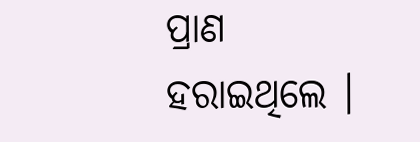ପ୍ରାଣ ହରାଇଥିଲେ ।